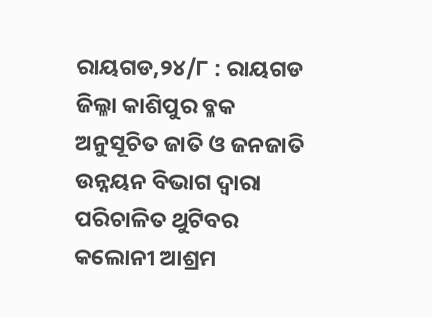ରାୟଗଡ,୨୪/୮ : ରାୟଗଡ ଜିଲ୍ଳା କାଶିପୁର ବ୍ଳକ ଅନୁସୂଚିତ ଜାତି ଓ ଜନଜାତି ଉନ୍ନୟନ ବିଭାଗ ଦ୍ୱାରା ପରିଚାଳିତ ଥୁଟିବର କଲୋନୀ ଆଶ୍ରମ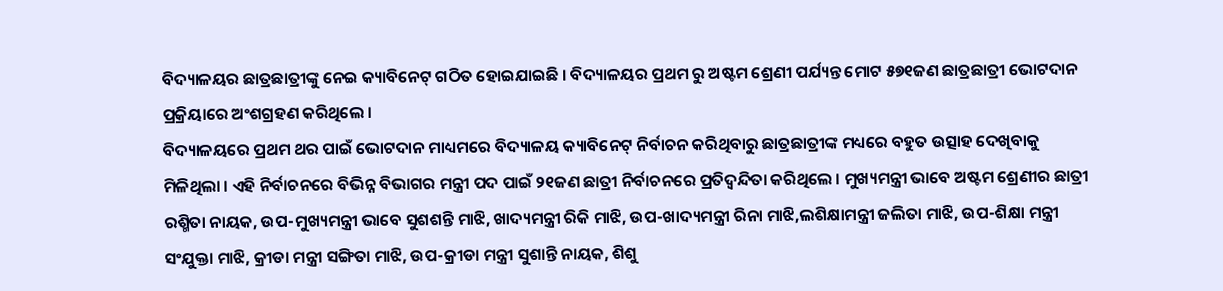ବିଦ୍ୟାଳୟର ଛାତ୍ରଛାତ୍ରୀଙ୍କୁ ନେଇ କ୍ୟାବିନେଟ୍ ଗଠିତ ହୋଇଯାଇଛି । ବିଦ୍ୟାଳୟର ପ୍ରଥମ ରୁ ଅଷ୍ଟମ ଶ୍ରେଣୀ ପର୍ଯ୍ୟନ୍ତ ମୋଟ ୫୭୧ଜଣ ଛାତ୍ରଛାତ୍ରୀ ଭୋଟଦାନ ପ୍ରକ୍ରିୟାରେ ଅଂଶଗ୍ରହଣ କରିଥିଲେ ।
ବିଦ୍ୟାଳୟରେ ପ୍ରଥମ ଥର ପାଇଁ ଭୋଟଦାନ ମାଧ୍ୟମରେ ବିଦ୍ୟାଳୟ କ୍ୟାବିନେଟ୍ ନିର୍ବାଚନ କରିଥିବାରୁ ଛାତ୍ରଛାତ୍ରୀଙ୍କ ମଧ୍ୟରେ ବହୁତ ଉତ୍ସାହ ଦେଖିବାକୁ ମିଳିଥିଲା । ଏହି ନିର୍ବାଚନରେ ବିଭିନ୍ନ ବିଭାଗର ମନ୍ତ୍ରୀ ପଦ ପାଇଁ ୨୧ଜଣ ଛାତ୍ରୀ ନିର୍ବାଚନରେ ପ୍ରତିଦ୍ୱନ୍ଦିତା କରିଥିଲେ । ମୁଖ୍ୟମନ୍ତ୍ରୀ ଭାବେ ଅଷ୍ଟମ ଶ୍ରେଣୀର ଛାତ୍ରୀ ରଶ୍ମିତା ନାୟକ, ଉପ-ମୁଖ୍ୟମନ୍ତ୍ରୀ ଭାବେ ସୁଶଶନ୍ତି ମାଝି, ଖାଦ୍ୟମନ୍ତ୍ରୀ ରିକି ମାଝି, ଉପ-ଖାଦ୍ୟମନ୍ତ୍ରୀ ରିନା ମାଝି,ଲଶିକ୍ଷାମନ୍ତ୍ରୀ ଜଲିତା ମାଝି, ଉପ-ଶିକ୍ଷା ମନ୍ତ୍ରୀ ସଂଯୁକ୍ତା ମାଝି, କ୍ରୀଡା ମନ୍ତ୍ରୀ ସଙ୍ଗିତା ମାଝି, ଉପ-କ୍ରୀଡା ମନ୍ତ୍ରୀ ସୁଶାନ୍ତି ନାୟକ, ଶିଶୁ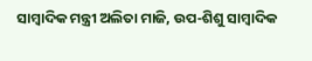ସାମ୍ବାଦିକ ମନ୍ତ୍ରୀ ଅଲିତା ମାଜି, ଉପ-ଶିଶୁ ସାମ୍ବାଦିକ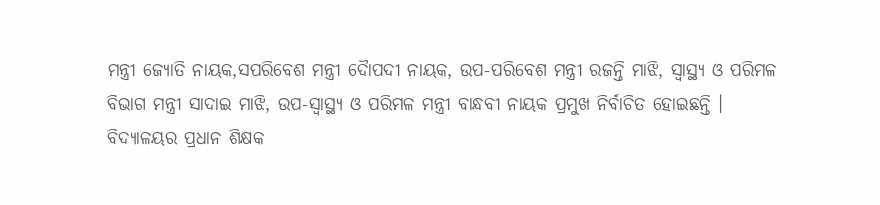ମନ୍ତ୍ରୀ ଜ୍ୟୋତି ନାୟକ,ସପରିବେଶ ମନ୍ତ୍ରୀ ଦୈାପଦୀ ନାୟକ, ଉପ-ପରିବେଶ ମନ୍ତ୍ରୀ ରଜନ୍ତି ମାଝି, ସ୍ୱାସ୍ଥ୍ୟ ଓ ପରିମଳ ବିଭାଗ ମନ୍ତ୍ରୀ ସାଦାଇ ମାଝି, ଉପ-ସ୍ୱାସ୍ଥ୍ୟ ଓ ପରିମଳ ମନ୍ତ୍ରୀ ବାନ୍ଧବୀ ନାୟକ ପ୍ରମୁଖ ନିର୍ବାଚିତ ହୋଇଛନ୍ତି ।
ବିଦ୍ୟାଳୟର ପ୍ରଧାନ ଶିକ୍ଷକ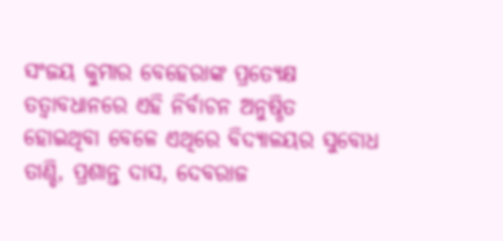ସଂଜୟ କୁମାର ବେହେରାଙ୍କ ପ୍ରତ୍ୟେକ୍ଷ ତତ୍ୱାବଧାନରେ ଏହି ନିର୍ବାଚନ ଅନୁଷ୍ଠିତ ହୋଇଥିବା ବେଳେ ଏଥିରେ ବିଦ୍ୟାଳୟର ସୁବୋଧ ତାଣ୍ଡି, ପ୍ରଶାନ୍ତ ଦାସ, ଦେବରାଜ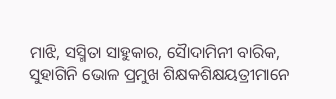ମାଝି, ସସ୍ମିତା ସାହୁକାର, ସୈାଦାମିନୀ ବାରିକ, ସୁହାଗିନି ଭୋଳ ପ୍ରମୁଖ ଶିକ୍ଷକଶିକ୍ଷୟତ୍ରୀମାନେ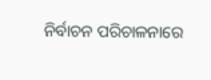ନିର୍ବାଚନ ପରିଚାଳନାରେ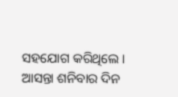ସହଯୋଗ କରିଥିଲେ । ଆସନ୍ତା ଶନିବାର ଦିନ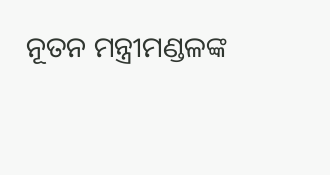ନୂତନ ମନ୍ତ୍ରୀମଣ୍ଡଳଙ୍କ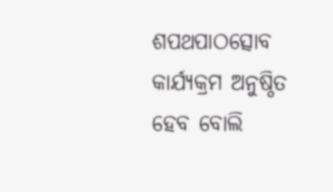ଶପଥପାଠତ୍ସୋବ କାର୍ଯ୍ୟକ୍ରମ ଅନୁଷ୍ଠିତ ହେବ ବୋଲି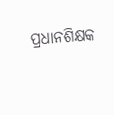ପ୍ରଧାନଶିକ୍ଷକ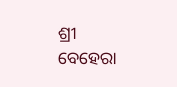ଶ୍ରୀ ବେହେରା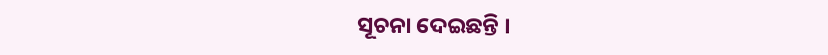ସୂଚନା ଦେଇଛନ୍ତି ।